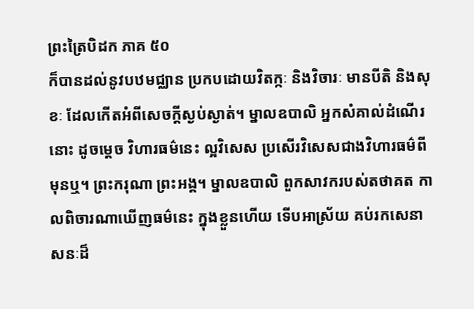ព្រះត្រៃបិដក ភាគ ៥០
ក៏បានដល់នូវបឋមជ្ឈាន ប្រកបដោយវិតក្កៈ និងវិចារៈ មានបីតិ និងសុខៈ ដែលកើតអំពីសេចក្តីស្ងប់ស្ងាត់។ ម្នាលឧបាលិ អ្នកសំគាល់ដំណើរនោះ ដូចម្តេច វិហារធម៌នេះ ល្អវិសេស ប្រសើរវិសេសជាងវិហារធម៌ពីមុនឬ។ ព្រះករុណា ព្រះអង្គ។ ម្នាលឧបាលិ ពួកសាវករបស់តថាគត កាលពិចារណាឃើញធម៌នេះ ក្នុងខ្លួនហើយ ទើបអាស្រ័យ គប់រកសេនាសនៈដ៏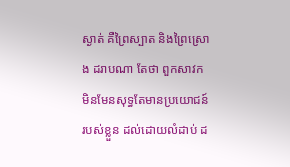ស្ងាត់ គឺព្រៃស្បាត និងព្រៃស្រោង ដរាបណា តែថា ពួកសាវក មិនមែនសុទ្ធតែមានប្រយោជន៍របស់ខ្លួន ដល់ដោយលំដាប់ ដ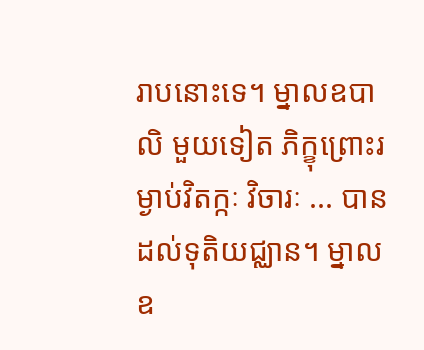រាបនោះទេ។ ម្នាលឧបាលិ មួយទៀត ភិក្ខុព្រោះរម្ងាប់វិតក្កៈ វិចារៈ ... បានដល់ទុតិយជ្ឈាន។ ម្នាលឧ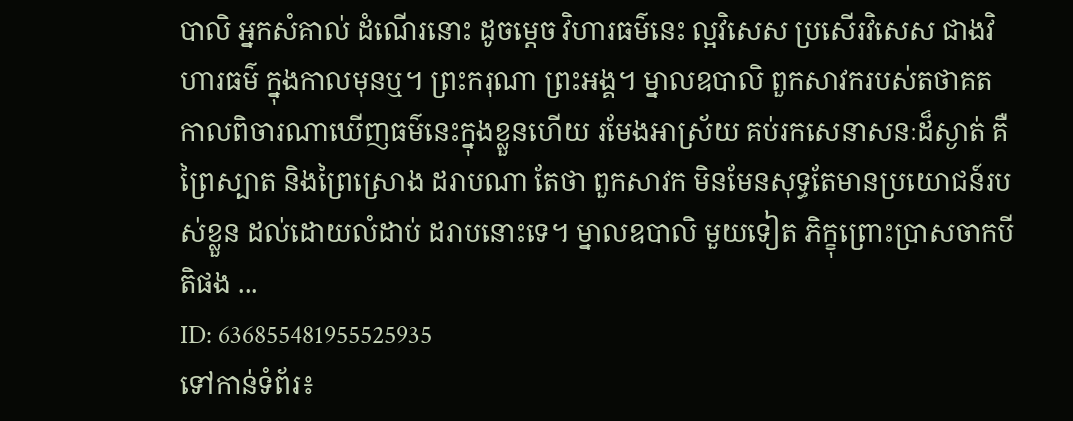បាលិ អ្នកសំគាល់ ដំណើរនោះ ដូចម្តេច វិហារធម៌នេះ ល្អវិសេស ប្រសើរវិសេស ជាងវិហារធម៌ ក្នុងកាលមុនឬ។ ព្រះករុណា ព្រះអង្គ។ ម្នាលឧបាលិ ពួកសាវករបស់តថាគត កាលពិចារណាឃើញធម៌នេះក្នុងខ្លួនហើយ រមែងអាស្រ័យ គប់រកសេនាសនៈដ៏ស្ងាត់ គឺព្រៃស្បាត និងព្រៃស្រោង ដរាបណា តែថា ពួកសាវក មិនមែនសុទ្ធតែមានប្រយោជន៍របស់ខ្លួន ដល់ដោយលំដាប់ ដរាបនោះទេ។ ម្នាលឧបាលិ មួយទៀត ភិក្ខុព្រោះប្រាសចាកបីតិផង ...
ID: 636855481955525935
ទៅកាន់ទំព័រ៖